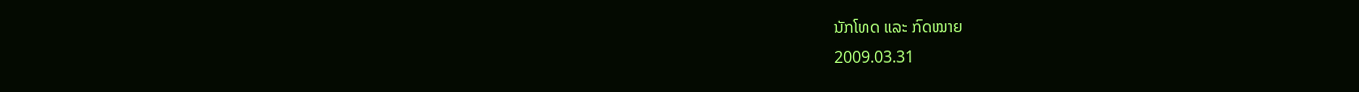ນັກໂທດ ແລະ ກົດໝາຍ
2009.03.31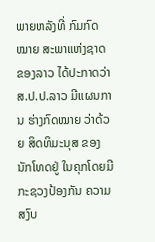ພາຍຫລັງທີ່ ກົມກົດໝາຍ ສະພາແຫ່ງຊາດ ຂອງລາວ ໄດ້ປະກາດວ່າ ສ.ປ.ປ.ລາວ ມີແຜນການ ຮ່າງກົດໝາຍ ວ່າດ້ວຍ ສິດທິມະນຸສ ຂອງນັກໂທດຢູ່ ໃນຄຸກໂດຍມີ ກະຊວງປ້ອງກັນ ຄວາມສງົບ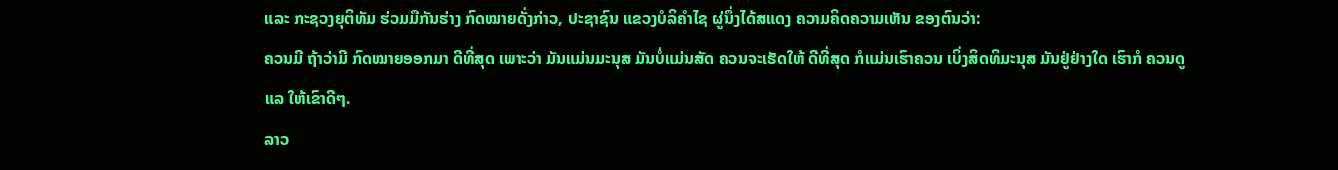ແລະ ກະຊວງຍຸຕິທັມ ຮ່ວມມືກັນຮ່າງ ກົດໝາຍດັ່ງກ່າວ, ປະຊາຊົນ ແຂວງບໍລິຄຳໄຊ ຜູ່ນຶ່ງໄດ້ສແດງ ຄວາມຄິດຄວາມເຫັນ ຂອງຕົນວ່າ:
ຄວນມີ ຖ້າວ່າມີ ກົດໝາຍອອກມາ ດີທີ່ສຸດ ເພາະວ່າ ມັນແມ່ນມະນຸສ ມັນບໍ່ແມ່ນສັດ ຄວນຈະເຮັດໃຫ້ ດີທີ່ສຸດ ກໍແມ່ນເຮົາຄວນ ເບິ່ງສິດທິມະນຸສ ມັນຢູ່ຢ່າງໃດ ເຮົາກໍ ຄວນດູແລ ໃຫ້ເຂົາດີໆ.
ລາວ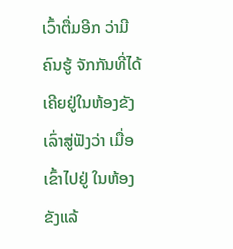ເວົ້າຕື່ມອີກ ວ່າມີຄົນຮູ້ ຈັກກັນທີ່ໄດ້ ເຄີຍຢູ່ໃນຫ້ອງຂັງ ເລົ່າສູ່ຟັງວ່າ ເມື່ອເຂົ້າໄປຢູ່ ໃນຫ້ອງຂັງແລ້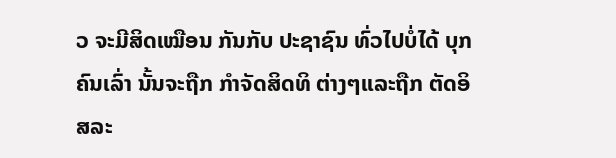ວ ຈະມີສິດເໝືອນ ກັນກັບ ປະຊາຊົນ ທົ່ວໄປບໍ່ໄດ້ ບຸກຄົນເລົ່າ ນັ້ນຈະຖືກ ກຳຈັດສິດທິ ຕ່າງໆແລະຖືກ ຕັດອິສລະ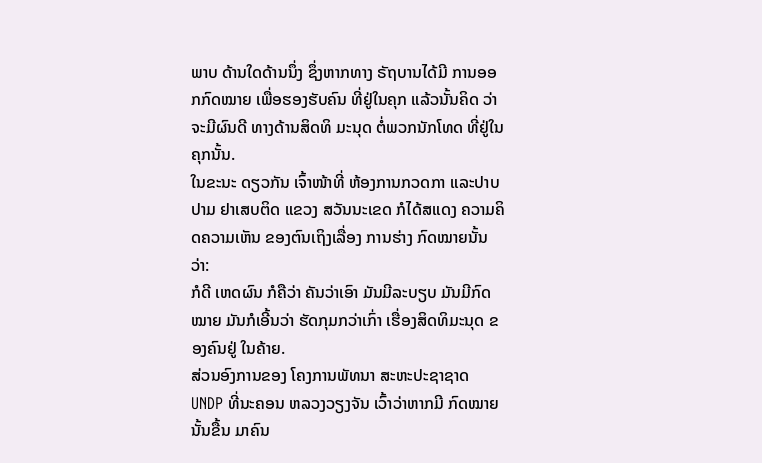ພາບ ດ້ານໃດດ້ານນຶ່ງ ຊຶ່ງຫາກທາງ ຣັຖບານໄດ້ມີ ການອອກກົດໝາຍ ເພື່ອຮອງຮັບຄົນ ທີ່ຢູ່ໃນຄຸກ ແລ້ວນັ້ນຄິດ ວ່າຈະມີຜົນດີ ທາງດ້ານສິດທິ ມະນຸດ ຕໍ່ພວກນັກໂທດ ທີ່ຢູ່ໃນຄຸກນັ້ນ.
ໃນຂະນະ ດຽວກັນ ເຈົ້າໜ້າທີ່ ຫ້ອງການກວດກາ ແລະປາບປາມ ຢາເສບຕິດ ແຂວງ ສວັນນະເຂດ ກໍໄດ້ສແດງ ຄວາມຄິດຄວາມເຫັນ ຂອງຕົນເຖິງເລື່ອງ ການຮ່າງ ກົດໝາຍນັ້ນວ່າ:
ກໍດີ ເຫດຜົນ ກໍຄືວ່າ ຄັນວ່າເອົາ ມັນມີລະບຽບ ມັນມີກົດໝາຍ ມັນກໍເອີ້ນວ່າ ຮັດກຸມກວ່າເກົ່າ ເຮື່ອງສິດທິມະນຸດ ຂອງຄົນຢູ່ ໃນຄ້າຍ.
ສ່ວນອົງການຂອງ ໂຄງການພັທນາ ສະຫະປະຊາຊາດ UNDP ທີ່ນະຄອນ ຫລວງວຽງຈັນ ເວົ້າວ່າຫາກມີ ກົດໝາຍນັ້ນຂື້ນ ມາຄົນ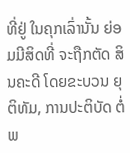ທີ່ຢູ່ ໃນຄຸກເລົ່ານັ້ນ ຍ່ອມມີສິດທີ່ ຈະຖືກຕັດ ສິນຄະດີ ໂດຍຂະບວນ ຍຸຕິທັມ, ການປະຕິບັດ ຕໍ່ພ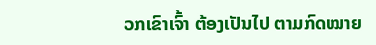ວກເຂົາເຈົ້າ ຕ້ອງເປັນໄປ ຕາມກົດໝາຍ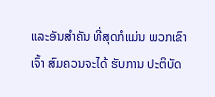ແລະອັນສຳຄັນ ທີ່ສຸດກໍແມ່ນ ພວກເຂົາເຈົ້າ ສົມຄວນຈະໄດ້ ຮັບການ ປະຕິບັດ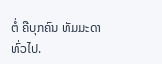ຕໍ່ ຄືບຸກຄົນ ທັມມະດາ ທົ່ວໄປ.